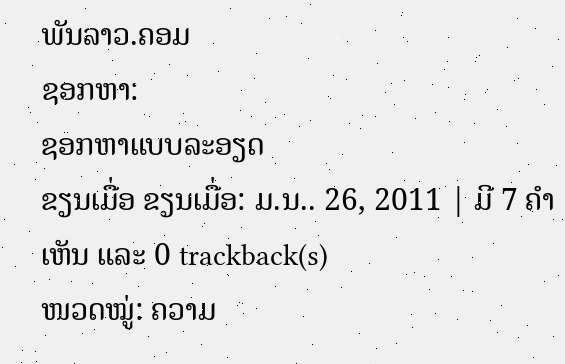ພັນລາວ.ຄອມ
ຊອກຫາ:
ຊອກຫາແບບລະອຽດ
ຂຽນເມື່ອ ຂຽນເມື່ອ: ມ.ນ.. 26, 2011 | ມີ 7 ຄຳເຫັນ ແລະ 0 trackback(s)
ໜວດໝູ່: ຄວາມ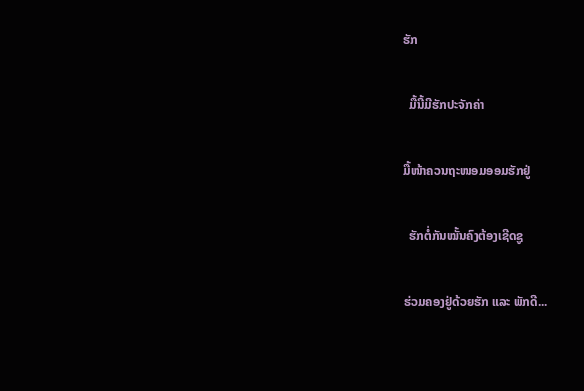ຮັກ

  ມື້ນີ້ມີຮັກປະຈັກຄ່າ

ມື້ໜ້າຄວນຖະໜອມອອມຮັກຢູ່

  ຮັກຕໍ່ກັນໝັ້ນຄົງຕ້ອງເຊີດຊູ

ຮ່ວມຄອງຢູ່ດ້ວຍຮັກ ແລະ ພັກດີ...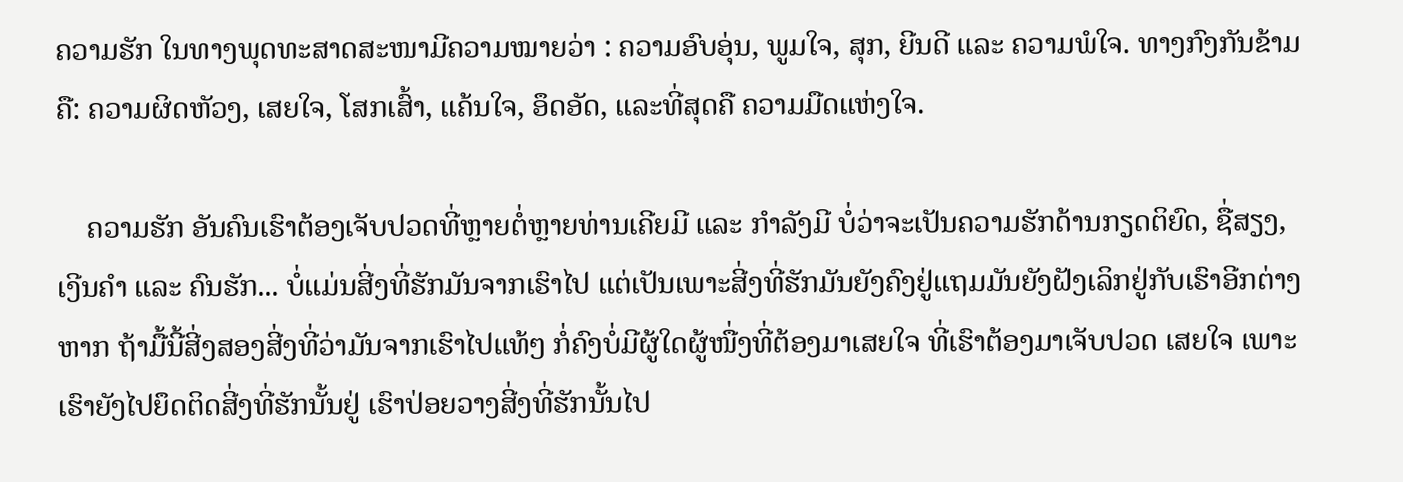ຄວາມຮັກ ໃນທາງພຸດທະສາດສະໜາມີຄວາມໝາຍວ່າ : ຄວາມອົບອຸ່ນ, ພູມໃຈ, ສຸກ, ຍີນດີ ແລະ ຄວາມພໍໃຈ. ທາງກົງກັນຂ້າມຄື: ຄວາມຜິດຫັວງ, ເສຍໃຈ, ໂສກເສົ້າ, ແຄ້ນໃຈ, ອຶດອັດ, ແລະທີ່ສຸດຄື ຄວາມມືດແຫ່ງໃຈ.

    ຄວາມຮັກ ອັນຄົນເຮົາຕ້ອງເຈັບປວດທີ່ຫຼາຍຕໍ່ຫຼາຍທ່ານເຄີຍມີ ແລະ ກໍາລັງມີ ບໍ່ວ່າຈະເປັນຄວາມຮັກດ້ານກຽດຕິຍົດ, ຊື່ສຽງ, ເງີນຄໍາ ແລະ ຄົນຮັກ... ບໍ່ແມ່ນສີ່ງທີ່ຮັກມັນຈາກເຮົາໄປ ແຕ່ເປັນເພາະສີ່ງທີ່ຮັກມັນຍັງຄົງຢູ່ແຖມມັນຍັງຝັງເລິກຢູ່ກັບເຮົາອີກຕ່າງຫາກ ຖ້າມື້ນີ້ສີ່ງສອງສີ່ງທີ່ວ່າມັນຈາກເຮົາໄປແທ້ໆ ກໍ່ຄົງບໍ່ມີຜູ້ໃດຜູ້ໜື່ງທີ່ຕ້ອງມາເສຍໃຈ ທີ່ເຮົາຕ້ອງມາເຈັບປວດ ເສຍໃຈ ເພາະເຮົາຍັງໄປຍຶດຕິດສີ່ງທີ່ຮັກນັ້ນຢູ່ ເຮົາປ່ອຍວາງສີ່ງທີ່ຮັກນັ້ນໄປ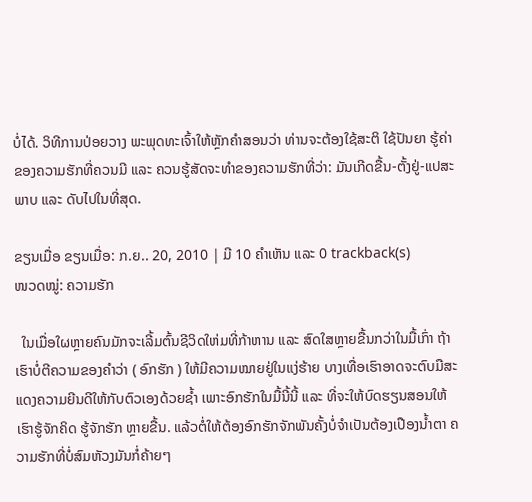ບໍ່ໄດ້. ວິທີການປ່ອຍວາງ ພະພຸດທະເຈົ້າໃຫ້ຫຼັກຄໍາສອນວ່າ ທ່ານຈະຕ້ອງໃຊ້ສະຕິ ໃຊ້ປັນຍາ ຮູ້ຄ່າຂອງຄວາມຮັກທີ່ຄວນມີ ແລະ ຄວນຮູ້ສັດຈະທໍາຂອງຄວາມຮັກທີ່ວ່າ: ມັນເກີດຂື້ນ-ຕັ້ງຢູ່-ແປສະພາບ ແລະ ດັບໄປໃນທີ່ສຸດ.

ຂຽນເມື່ອ ຂຽນເມື່ອ: ກ.ຍ.. 20, 2010 | ມີ 10 ຄຳເຫັນ ແລະ 0 trackback(s)
ໜວດໝູ່: ຄວາມຮັກ

  ໃນເມື່ອໃຜຫຼາຍຄົນມັກຈະເລີ້ມຕົ້ນຊີວິດໃຫ່ມທີ່ກ້າຫານ ແລະ ສົດໃສຫຼາຍຂື້ນກວ່າໃນມື້ເກົ່າ ຖ້າເຮົາບໍ່ຕີຄວາມຂອງຄໍາວ່າ ( ອົກຮັກ ) ໃຫ້ມີຄວາມໝາຍຢູ່ໃນແງ່ຮ້າຍ ບາງເທື່ອເຮົາອາດຈະຕົບມືສະແດງຄວາມຍີນດີໃຫ້ກັບຕົວເອງດ້ວຍຊໍ້າ ເພາະອົກຮັກໃນມື້ນີ້ນີ້ ແລະ ທີ່ຈະໃຫ້ບົດຮຽນສອນໃຫ້ເຮົາຮູ້ຈັກຄິດ ຮູ້ຈັກຮັກ ຫຼາຍຂື້ນ. ແລ້ວຕໍ່ໃຫ້ຕ້ອງອົກຮັກຈັກພັນຄັ້ງບໍ່ຈໍາເປັນຕ້ອງເປືອງນໍ້າຕາ ຄວາມຮັກທີ່ບໍ່ສົມຫັວງມັນກໍ່ຄ້າຍໆ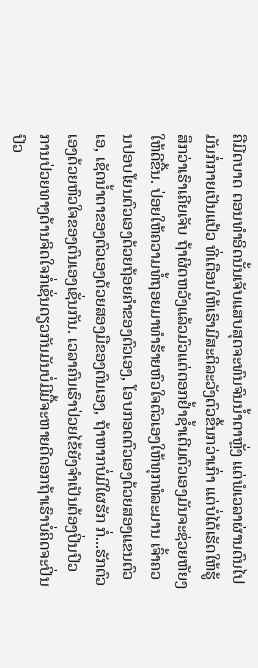ຄືມີດບາດ ຕອນທໍາອິດນັ້ນເຈັບແສບສຸດຈະທົນຈົນນໍ້າຕາຫຼັ່ງ ແຕ່ພໍເວລາຜ່ານດົນໄປ ມັນກໍ່ກາຍເປັນແປ້ວ ທີ່ເຕືອນໃຫ້ເຮົາມີສະຕິລະວັງຕົວຂື້ນກວ່າເກົ່າ ແຕ່ບໍ່ໄດ້ເຮັດໃຫ້ຮູ້ສຶກວ່າເຮົາເຄີຍເຈັບ ຖ້າຜິດຫວັງແລ້ວມົວແຕ່ຕອກຢໍ້າຊໍ້າເຕີມຕົວເອງມັນຈະຊ່ວຍຫັຍງໃຫ້ດີຂື້ນ. ປ່ອຍໃຫ້ຄວາມທໍ້ຖອຍມາທໍາຮ້າຍຫົວໃຈຕົວເອງໃຫ້ທຸກທໍລະມານ ເຈົ້າຄວນປອບໂຍນຕົວເອງດ້ວຍຖ້ອຍຄໍາຂອງຕົວເອງ, ໂອບກອດຕົວເອງດ້ວຍສອງແຂນຕົວເອ, ເຊັດນໍ້າຕາຂອງຕົວເອງດ້ວຍສອງມືຂອງຕົນເອງ, ຖ້າຫາກບໍ່ມີໃຜຮັກ ກໍ່...ຮັກຕົວເອງດ້ວຍຫົວໃຈຂອງຕົນເອງເຊັ່ນກັນ. ເວລາຄົນເຮົາປ່ວຍໄຂ້ຍັງຈໍາເປັນຕ້ອງປິ່ນປົວ ການປ່ວຍທາງດ້ານຈິດໃຈກໍ່ເຊັ່ນດຽວກັນມັນບໍ່ມີມື້ຈະຫາຍດີດອກຖ້າເຮົາບໍ່ຄິດຈະປິ່ນປົວ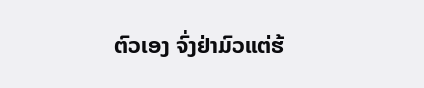ຕົວເອງ ຈົ່ງຢ່າມົວແຕ່ຮ້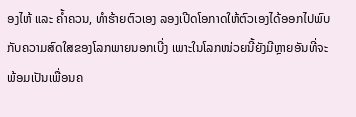ອງໄຫ້ ແລະ ຄໍ້າຄວນ, ທໍາຮ້າຍຕົວເອງ ລອງເປີດໂອກາດໃຫ້ຕົວເອງໄດ້ອອກໄປພົບກັບຄວາມສົດໃສຂອງໂລກພາຍນອກເບີ່ງ ເພາະໃນໂລກໜ່ວຍນີ້ຍັງມີຫຼາຍອັນທີ່ຈະພ້ອມເປັນເພື່ອນຄ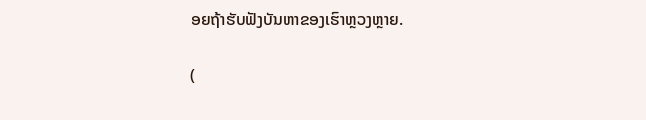ອຍຖ້າຮັບຟັງບັນຫາຂອງເຮົາຫຼວງຫຼາຍ.

(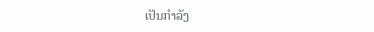ເປັນກໍາລັງ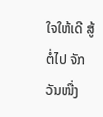ໃຈໃຫ້ເດີ ສູ້ຕໍ່ໄປ ຈັກວັນໜື່ງ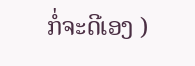ກໍ່ຈະດີເອງ )